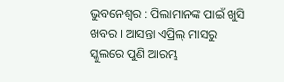ଭୁବନେଶ୍ୱର : ପିଲାମାନଙ୍କ ପାଇଁ ଖୁସି ଖବର । ଆସନ୍ତା ଏପ୍ରିଲ୍ ମାସରୁ ସ୍କୁଲରେ ପୁଣି ଆରମ୍ଭ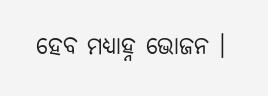ହେବ ମଧ୍ୟାହ୍ନ ଭୋଜନ ।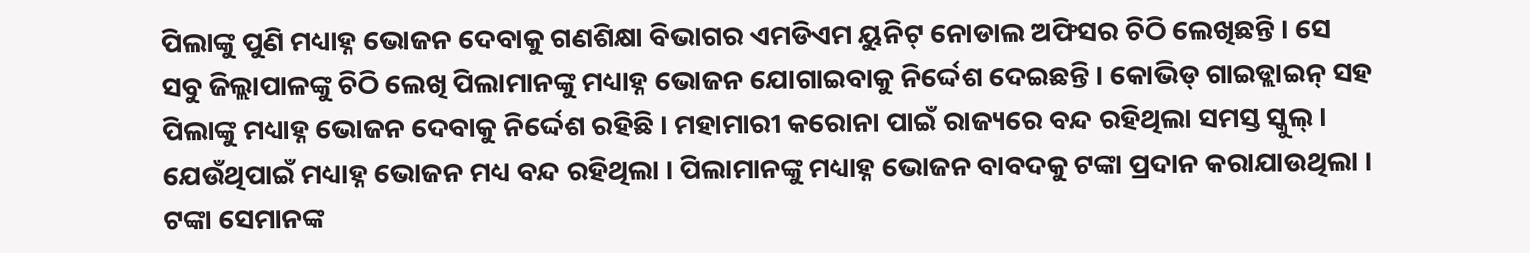ପିଲାଙ୍କୁ ପୁଣି ମଧ୍ୟାହ୍ନ ଭୋଜନ ଦେବାକୁ ଗଣଶିକ୍ଷା ବିଭାଗର ଏମଡିଏମ ୟୁନିଟ୍ ନୋଡାଲ ଅଫିସର ଚିଠି ଲେଖିଛନ୍ତି । ସେ ସବୁ ଜିଲ୍ଲାପାଳଙ୍କୁ ଚିଠି ଲେଖି ପିଲାମାନଙ୍କୁ ମଧ୍ୟାହ୍ନ ଭୋଜନ ଯୋଗାଇବାକୁ ନିର୍ଦ୍ଦେଶ ଦେଇଛନ୍ତି । କୋଭିଡ୍ ଗାଇଡ୍ଲାଇନ୍ ସହ ପିଲାଙ୍କୁ ମଧ୍ୟାହ୍ନ ଭୋଜନ ଦେବାକୁ ନିର୍ଦ୍ଦେଶ ରହିଛି । ମହାମାରୀ କରୋନା ପାଇଁ ରାଜ୍ୟରେ ବନ୍ଦ ରହିଥିଲା ସମସ୍ତ ସ୍କୁଲ୍ । ଯେଉଁଥିପାଇଁ ମଧ୍ୟାହ୍ନ ଭୋଜନ ମଧ୍ୟ ବନ୍ଦ ରହିଥିଲା । ପିଲାମାନଙ୍କୁ ମଧ୍ୟାହ୍ନ ଭୋଜନ ବାବଦକୁ ଟଙ୍କା ପ୍ରଦାନ କରାଯାଉଥିଲା । ଟଙ୍କା ସେମାନଙ୍କ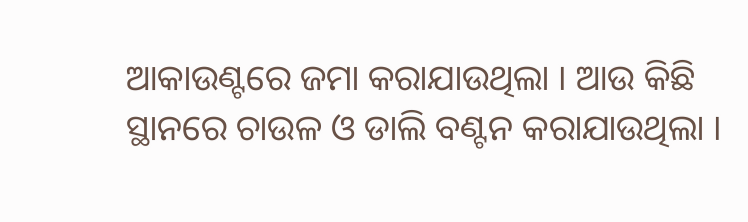ଆକାଉଣ୍ଟରେ ଜମା କରାଯାଉଥିଲା । ଆଉ କିଛି ସ୍ଥାନରେ ଚାଉଳ ଓ ଡାଲି ବଣ୍ଟନ କରାଯାଉଥିଲା ।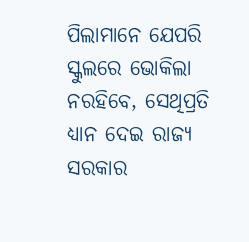ପିଲାମାନେ ଯେପରି ସ୍କୁଲରେ ଭୋକିଲା ନରହିବେ, ସେଥିପ୍ରତି ଧ୍ୟାନ ଦେଇ ରାଜ୍ୟ ସରକାର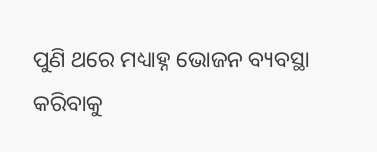ପୁଣି ଥରେ ମଧ୍ୟାହ୍ନ ଭୋଜନ ବ୍ୟବସ୍ଥା କରିବାକୁ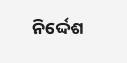ନିର୍ଦ୍ଦେଶ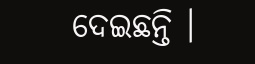ଦେଇଛନ୍ତି ।